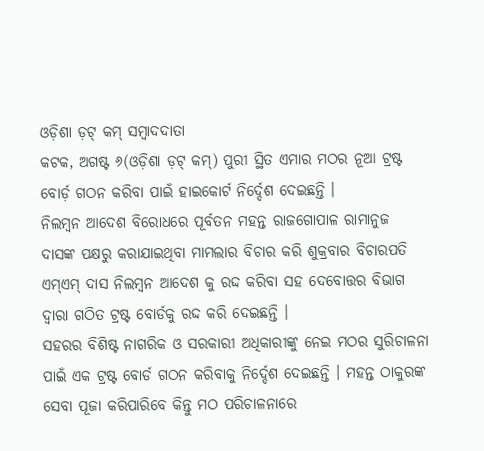ଓଡ଼ିଶା ଡ଼ଟ୍ କମ୍ ସମ୍ବାଦଦାତା
କଟକ, ଅଗଷ୍ଟ ୬(ଓଡ଼ିଶା ଡ଼ଟ୍ କମ୍) ପୁରୀ ସ୍ଥିତ ଏମାର ମଠର ନୂଆ ଟ୍ରଷ୍ଟ ବୋର୍ଡ଼ ଗଠନ କରିବା ପାଇଁ ହାଇକୋର୍ଟ ନିର୍ଦ୍ଦେଶ ଦେଇଛନ୍ତି ।
ନିଲମ୍ବନ ଆଦେଶ ବିରୋଧରେ ପୂର୍ବତନ ମହନ୍ତ ରାଜଗୋପାଳ ରାମାନୁଜ ଦାସଙ୍କ ପକ୍ଷରୁ କରାଯାଇଥିବା ମାମଲାର ବିଚାର କରି ଶୁକ୍ରବାର ବିଚାରପତି ଏମ୍ଏମ୍ ଦାସ ନିଲମ୍ବନ ଆଦେଶ କୁ ରଦ୍ଦ କରିବା ସହ ଦେବୋତ୍ତର ବିଭାଗ ଦ୍ୱାରା ଗଠିତ ଟ୍ରଷ୍ଟ ବୋର୍ଡକୁ ରଦ୍ଦ କରି ଦେଇଛନ୍ତି ।
ସହରର ବିଶିଷ୍ଟ ନାଗରିକ ଓ ସରକାରୀ ଅଧିକାରୀଙ୍କୁ ନେଇ ମଠର ସୁରିଚାଳନା ପାଇଁ ଏକ ଟ୍ରଷ୍ଟ ବୋର୍ଡ ଗଠନ କରିବାକୁ ନିର୍ଦ୍ଦେଶ ଦେଇଛନ୍ତି । ମହନ୍ତ ଠାକୁରଙ୍କ ସେବା ପୂଜା କରିପାରିବେ କିନ୍ତୁ ମଠ ପରିଚାଳନାରେ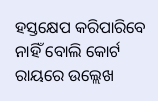ହସ୍ତକ୍ଷେପ କରିପାରିବେ ନାହିଁ ବୋଲି କୋର୍ଟ ରାୟରେ ଉଲ୍ଲେଖ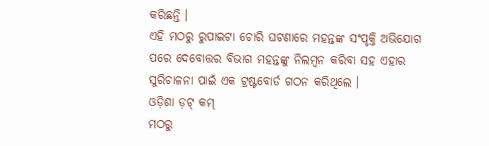କରିଛନ୍ତି ।
ଏହି ମଠରୁ ରୁପାଇଟା ଚୋରି ଘଟଣାରେ ମହନ୍ତଙ୍କ ସଂପୃକ୍ତି ଅଭିଯୋଗ ପରେ ଦେବୋତ୍ତର ବିଭାଗ ମହନ୍ତଙ୍କୁ ନିଲମ୍ବନ କରିବା ସହ ଏହାର ସୁରିଚାଳନା ପାଇଁ ଏକ ଟ୍ରଷ୍ଟବୋର୍ଡ ଗଠନ କରିଥିଲେ ।
ଓଡ଼ିଶା ଡ଼ଟ୍ କମ୍
ମଠରୁ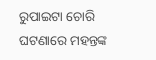ରୁପାଇଟା ଚୋରି ଘଟଣାରେ ମହନ୍ତଙ୍କ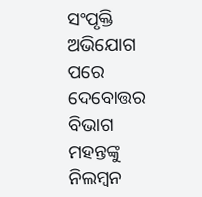ସଂପୃକ୍ତି ଅଭିଯୋଗ ପରେ ଦେବୋତ୍ତର ବିଭାଗ ମହନ୍ତଙ୍କୁ ନିଲମ୍ବନ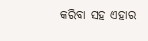କରିବା ସହ ଏହାର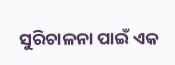ସୁରିଚାଳନା ପାଇଁ ଏକ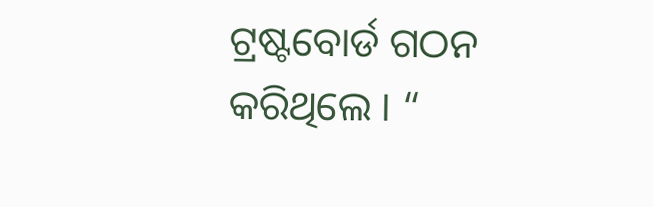ଟ୍ରଷ୍ଟବୋର୍ଡ ଗଠନ କରିଥିଲେ । “